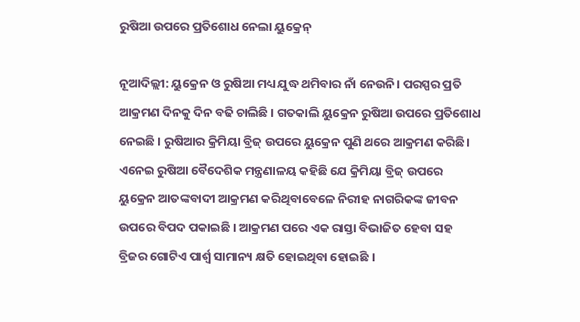ରୁଷିଆ ଉପରେ ପ୍ରତିଶୋଧ ନେଲା ୟୁକ୍ରେନ୍

ନୂଆଦିଲ୍ଲୀ: ୟୁକ୍ରେନ ଓ ରୁଷିଆ ମଧ୍ୟ ଯୁଦ୍ଧ ଥମିବାର ନାଁ ନେଉନି। ପରସ୍ପର ପ୍ରତି ଆକ୍ରମଣ ଦିନକୁ ଦିନ ବଢି ଚାଲିଛି । ଗତକାଲି ୟୁକ୍ରେନ ରୁଷିଆ ଉପରେ ପ୍ରତିଶୋଧ ନେଇଛି । ରୁଷିଆର କ୍ରିମିୟା ବ୍ରିଜ୍ ଉପରେ ୟୁକ୍ରେନ ପୁଣି ଥରେ ଆକ୍ରମଣ କରିଛି। ଏନେଇ ରୁଷିଆ ବୈଦେଶିକ ମନ୍ତ୍ରଣାଳୟ କହିଛି ଯେ କ୍ରିମିୟା ବ୍ରିଜ୍ ଉପରେ ୟୁକ୍ରେନ ଆତଙ୍କବାଦୀ ଆକ୍ରମଣ କରିଥିବାବେଳେ ନିରୀହ ନାଗରିକଙ୍କ ଜୀବନ ଉପରେ ବିପଦ ପକାଇଛି । ଆକ୍ରମଣ ପରେ ଏକ ରାସ୍ତା ବିଭାଜିତ ହେବା ସହ ବ୍ରିଜର ଗୋଟିଏ ପାର୍ଶ୍ୱ ସାମାନ୍ୟ କ୍ଷତି ହୋଇଥିବା ହୋଇଛି ।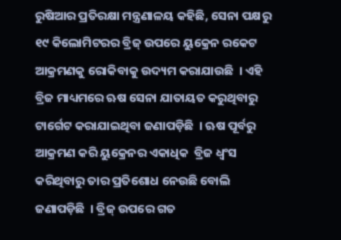ରୁଷିଆର ପ୍ରତିରକ୍ଷା ମନ୍ତ୍ରଣାଳୟ କହିଛି, ସେନା ପକ୍ଷରୁ ୧୯ କିଲୋମିଟରର ବ୍ରିଜ୍ ଉପରେ ୟୁକ୍ରେନ ରକେଟ ଆକ୍ରମଣକୁ ରୋକିବାକୁ ଉଦ୍ୟମ କରାଯାଉଛି  । ଏହି ବ୍ରିଜ ମାଧ୍ୟମରେ ଋଷ ସେନା ଯାତାୟତ କରୁଥିବାରୁ ଟାର୍ଗେଟ କରାଯାଇଥିବା ଜଣାପଡ଼ିଛି  । ଋଷ ପୂର୍ବରୁ ଆକ୍ରମଣ କରି ୟୁକ୍ରେନର ଏକାଧିକ  ବ୍ରିଜ ଧ୍ବଂସ କରିଥିବାରୁ ତାର ପ୍ରତିଶୋଧ ନେଉଛି ବୋଲି ଜଣାପଡ଼ିଛି  । ବ୍ରିଜ୍ ଉପରେ ଗତ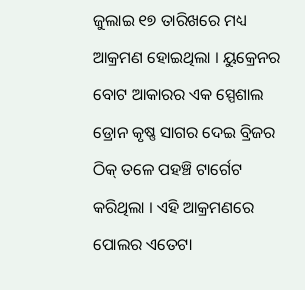ଜୁଲାଇ ୧୭ ତାରିଖରେ ମଧ୍ୟ ଆକ୍ରମଣ ହୋଇଥିଲା । ୟୁକ୍ରେନର ବୋଟ ଆକାରର ଏକ ସ୍ପେଶାଲ ଡ୍ରୋନ କୃଷ୍ଣ ସାଗର ଦେଇ ବ୍ରିଜର ଠିକ୍ ତଳେ ପହଞ୍ଚି ଟାର୍ଗେଟ କରିଥିଲା । ଏହି ଆକ୍ରମଣରେ ପୋଲର ଏତେଟା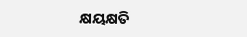କ୍ଷୟକ୍ଷତି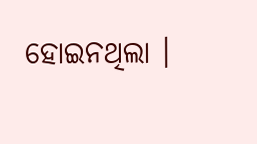ହୋଇନଥିଲା ।